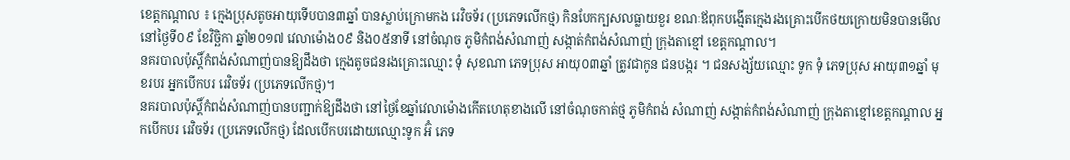ខេត្តកណ្ដាល ៖ ក្មេងប្រុសតូចអាយុទើបបាន៣ឆ្នាំ បានស្លាប់ក្រោមកង រេវិចទ័រ (ប្រភេទលើកថ្ម) កិនបែកក្បសលធ្លាយខួរ ខណៈឪពុកបង្មើតក្មេងរងគ្រោះបើកថយក្រោយមិនបានមើល
នៅថ្ងៃទី០៩ ខែវិច្ឆិកា ឆ្នាំ២០១៧ វេលាម៉ោង០៩ និង០៥នាទី នៅចំណុច ភូមិកំពង់សំណាញ់ សង្កាត់កំពង់សំណាញ់ ក្រុងតាខ្មៅ ខេត្តកណ្តាល។
នគរបាលប៉ុស្តិ៍កំពង់សំណាញ់បានឱ្យដឹងថា ក្មេងតូចជនរងគ្រោះឈ្មោះ ទុំ សុខណា ភេទប្រុស អាយុ០៣ឆ្នាំ ត្រូវជាកូន ជនបង្ករ ។ ជនសង្ស័យឈ្មោះ ទូក ទុំ ភេទប្រុស អាយុ៣១ឆ្នាំ មុខរបរ អ្នកបើកបរ រេវិចទ័រ (ប្រភេទលើកថ្ម)។
នគរបាលប៉ុស្តិ៍កំពង់សំណាញ់បានបញ្ជាក់ឱ្យដឹងថា នៅថ្ងៃខែឆ្នាំវេលាម៉ោងកើតហេតុខាងលើ នៅចំណុចកាត់ថ្ម ភូមិកំពង់ សំណាញ់ សង្កាត់កំពង់សំណាញ់ ក្រុងតាខ្មៅខេត្តកណ្តាល អ្នកបើកបរ រេវិចទ័រ (ប្រភេទលើកថ្ម) ដែលបើកបរដោយឈ្មោះទូក អ៊ំ ភេទ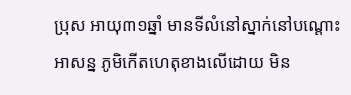ប្រុស អាយុ៣១ឆ្នាំ មានទីលំនៅស្នាក់នៅបណ្តោះ អាសន្ន ភូមិកើតហេតុខាងលើដោយ មិន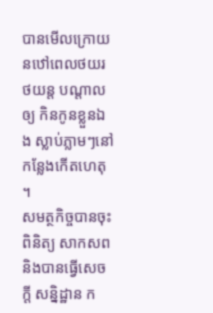បានមើលក្រោយ នឋៅពេលថយរថយន្ត បណ្តាលឲ្យ កិនកូនខ្លួនឯង ស្លាប់ភ្លាមៗនៅកន្លែងកើតហេតុ ។
សមត្ថកិច្ចបានចុះពិនិត្យ សាកសព និងបានធ្វើសេចក្ដី សន្និដ្ឋាន ក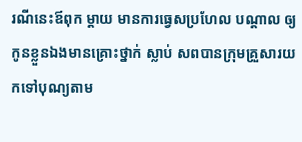រណីនេះឪពុក ម្ដាយ មានការធ្វេសប្រហែល បណ្ដាល ឲ្យកូនខ្លួនឯងមានគ្រោះថ្នាក់ ស្លាប់ សពបានក្រុមគ្រួសារយកទៅបុណ្យតាម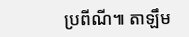ប្រពីណី៕ តាឡឹម